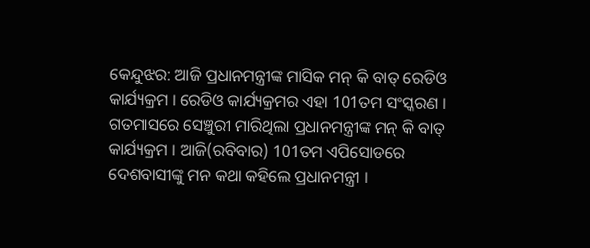କେନ୍ଦୁଝର: ଆଜି ପ୍ରଧାନମନ୍ତ୍ରୀଙ୍କ ମାସିକ ମନ୍ କି ବାତ୍ ରେଡିଓ କାର୍ଯ୍ୟକ୍ରମ । ରେଡିଓ କାର୍ଯ୍ୟକ୍ରମର ଏହା 101ତମ ସଂସ୍କରଣ । ଗତମାସରେ ସେଞ୍ଚୁରୀ ମାରିଥିଲା ପ୍ରଧାନମନ୍ତ୍ରୀଙ୍କ ମନ୍ କି ବାତ୍ କାର୍ଯ୍ୟକ୍ରମ । ଆଜି(ରବିବାର) 101ତମ ଏପିସୋଡରେ ଦେଶବାସୀଙ୍କୁ ମନ କଥା କହିଲେ ପ୍ରଧାନମନ୍ତ୍ରୀ ।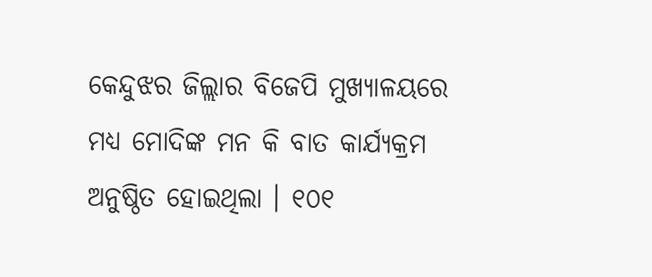କେନ୍ଦୁଝର ଜିଲ୍ଲାର ବିଜେପି ମୁଖ୍ୟାଳୟରେ ମଧ୍ୟ ମୋଦିଙ୍କ ମନ କି ବାତ କାର୍ଯ୍ୟକ୍ରମ ଅନୁଷ୍ଠିତ ହୋଇଥିଲା । ୧୦୧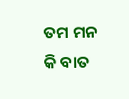ତମ ମନ କି ବାତ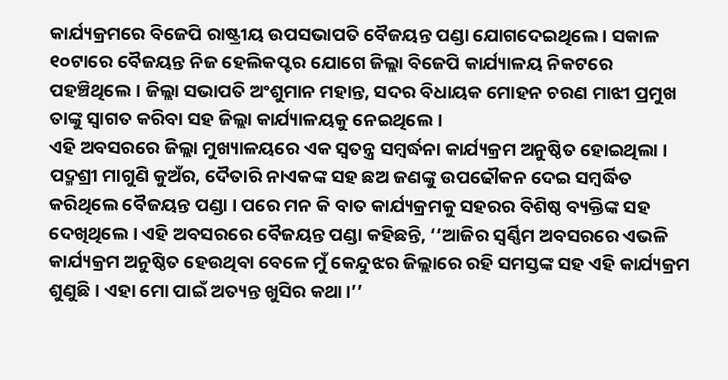କାର୍ଯ୍ୟକ୍ରମରେ ବିଜେପି ରାଷ୍ଟ୍ରୀୟ ଉପସଭାପତି ବୈଜୟନ୍ତ ପଣ୍ଡା ଯୋଗଦେଇଥିଲେ । ସକାଳ ୧୦ଟାରେ ବୈଜୟନ୍ତ ନିଜ ହେଲିକପ୍ଟର ଯୋଗେ ଜିଲ୍ଲା ବିଜେପି କାର୍ଯ୍ୟାଳୟ ନିକଟରେ ପହଞ୍ଚିଥିଲେ । ଜିଲ୍ଲା ସଭାପତି ଅଂଶୁମାନ ମହାନ୍ତ, ସଦର ବିଧାୟକ ମୋହନ ଚରଣ ମାଝୀ ପ୍ରମୁଖ ତାଙ୍କୁ ସ୍ବାଗତ କରିବା ସହ ଜିଲ୍ଲା କାର୍ଯ୍ୟାଳୟକୁ ନେଇଥିଲେ ।
ଏହି ଅବସରରେ ଜିଲ୍ଲା ମୁଖ୍ୟାଳୟରେ ଏକ ସ୍ୱତନ୍ତ୍ର ସମ୍ବର୍ଦ୍ଧନା କାର୍ଯ୍ୟକ୍ରମ ଅନୁଷ୍ଠିତ ହୋଇଥିଲା । ପଦ୍ମଶ୍ରୀ ମାଗୁଣି କୁଅଁର, ଦୈତାରି ନାଏକଙ୍କ ସହ ଛଅ ଜଣଙ୍କୁ ଉପଢୌକନ ଦେଇ ସମ୍ବର୍ଦ୍ଧିତ କରିଥିଲେ ବୈଜୟନ୍ତ ପଣ୍ଡା । ପରେ ମନ କି ବାତ କାର୍ଯ୍ୟକ୍ରମକୁ ସହରର ବିଶିଷ୍ଠ ବ୍ୟକ୍ତିଙ୍କ ସହ ଦେଖିଥିଲେ । ଏହି ଅବସରରେ ବୈଜୟନ୍ତ ପଣ୍ଡା କହିଛନ୍ତି, ‘‘ଆଜିର ସ୍ବର୍ଣ୍ଣିମ ଅବସରରେ ଏଭଳି କାର୍ଯ୍ୟକ୍ରମ ଅନୁଷ୍ଠିତ ହେଉଥିବା ବେଳେ ମୁଁ କେନ୍ଦୁଝର ଜିଲ୍ଲାରେ ରହି ସମସ୍ତଙ୍କ ସହ ଏହି କାର୍ଯ୍ୟକ୍ରମ ଶୁଣୁଛି । ଏହା ମୋ ପାଇଁ ଅତ୍ୟନ୍ତ ଖୁସିର କଥା।’’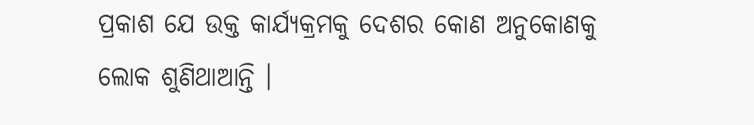ପ୍ରକାଶ ଯେ ଉକ୍ତ କାର୍ଯ୍ୟକ୍ରମକୁ ଦେଶର କୋଣ ଅନୁକୋଣକୁ ଲୋକ ଶୁଣିଥାଆନ୍ତି ।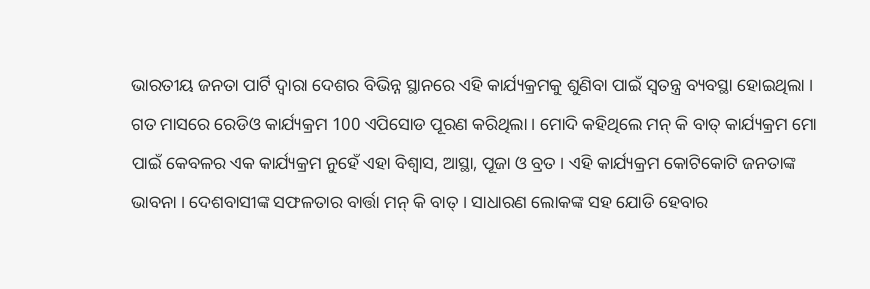ଭାରତୀୟ ଜନତା ପାର୍ଟି ଦ୍ବାରା ଦେଶର ବିଭିନ୍ନ ସ୍ଥାନରେ ଏହି କାର୍ଯ୍ୟକ୍ରମକୁ ଶୁଣିବା ପାଇଁ ସ୍ବତନ୍ତ୍ର ବ୍ୟବସ୍ଥା ହୋଇଥିଲା । ଗତ ମାସରେ ରେଡିଓ କାର୍ଯ୍ୟକ୍ରମ 100 ଏପିସୋଡ ପୂରଣ କରିଥିଲା । ମୋଦି କହିଥିଲେ ମନ୍ କି ବାତ୍ କାର୍ଯ୍ୟକ୍ରମ ମୋ ପାଇଁ କେବଳର ଏକ କାର୍ଯ୍ୟକ୍ରମ ନୁହେଁ ଏହା ବିଶ୍ବାସ, ଆସ୍ଥା, ପୂଜା ଓ ବ୍ରତ । ଏହି କାର୍ଯ୍ୟକ୍ରମ କୋଟିକୋଟି ଜନତାଙ୍କ ଭାବନା । ଦେଶବାସୀଙ୍କ ସଫଳତାର ବାର୍ତ୍ତା ମନ୍ କି ବାତ୍ । ସାଧାରଣ ଲୋକଙ୍କ ସହ ଯୋଡି ହେବାର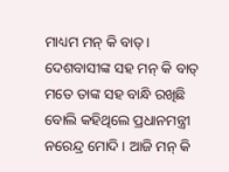ମାଧ୍ୟମ ମନ୍ କି ବାତ୍ । ଦେଶବାସୀଙ୍କ ସହ ମନ୍ କି ବାତ୍ ମତେ ତାଙ୍କ ସହ ବାନ୍ଧି ରଖିଛି ବୋଲି କହିଥିଲେ ପ୍ରଧାନମନ୍ତ୍ରୀ ନରେନ୍ଦ୍ର ମୋଦି । ଆଜି ମନ୍ କି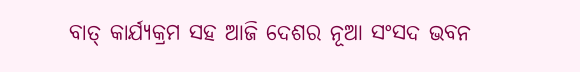ବାତ୍ କାର୍ଯ୍ୟକ୍ରମ ସହ ଆଜି ଦେଶର ନୂଆ ସଂସଦ ଭବନ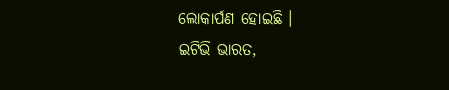ଲୋକାର୍ପଣ ହୋଇଛି ।
ଇଟିଭି ଭାରତ,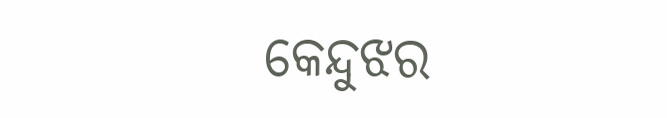କେନ୍ଦୁଝର